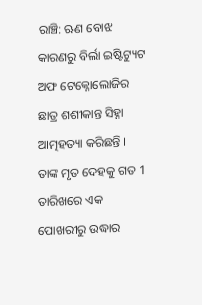ରାଞ୍ଚି: ଋଣ ବୋଝ କାରଣରୁ ବିର୍ଲା ଇଷ୍ଟିଟ୍ୟୁଟ ଅଫ ଟେକ୍ନୋଲୋଜିର ଛାତ୍ର ଶଶୀକାନ୍ତ ସିହ୍ନା ଆତ୍ମହତ୍ୟା କରିଛନ୍ତି । ତାଙ୍କ ମୃତ ଦେହକୁ ଗତ 1 ତାରିଖରେ ଏକ ପୋଖରୀରୁ ଉଦ୍ଧାର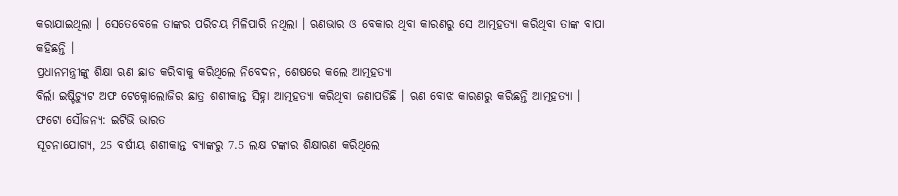କରାଯାଇଥିଲା । ସେତେବେଳେ ତାଙ୍କର ପରିଚୟ ମିଳିପାରି ନଥିଲା । ଋଣଭାର ଓ ବେକାର ଥିବା କାରଣରୁ ସେ ଆତ୍ମହତ୍ୟା କରିଥିବା ତାଙ୍କ ବାପା କହିଛନ୍ତି ।
ପ୍ରଧାନମନ୍ତ୍ରୀଙ୍କୁ ଶିକ୍ଷା ଋଣ ଛାଡ କରିବାକୁ କରିଥିଲେ ନିବେଦନ, ଶେଷରେ କଲେ ଆତ୍ମହତ୍ୟା
ବିର୍ଲା ଇଷ୍ଟିଚ୍ୟୁଟ ଅଫ ଟେକ୍ନୋଲୋଜିର ଛାତ୍ର ଶଶୀକାନ୍ତ ସିହ୍ନା ଆତ୍ମହତ୍ୟା କରିଥିବା ଜଣାପଡିଛି । ଋଣ ବୋଝ କାରଣରୁ କରିଛନ୍ତି ଆତ୍ମହତ୍ୟା ।
ଫଟୋ ସୌଜନ୍ୟ: ଇଟିଭି ଭାରତ
ସୂଚନାଯୋଗ୍ୟ, 25 ବର୍ଷୀୟ ଶଶୀକାନ୍ତ ବ୍ୟାଙ୍କରୁ 7.5 ଲକ୍ଷ ଟଙ୍କାର ଶିକ୍ଷାଋଣ କରିଥିଲେ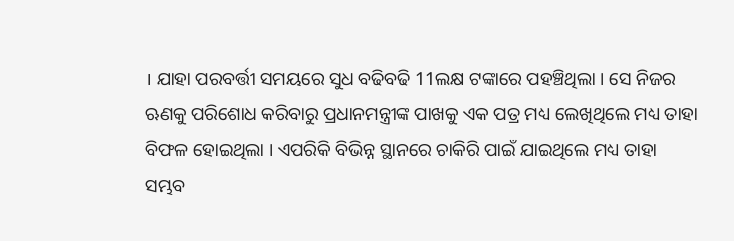। ଯାହା ପରବର୍ତ୍ତୀ ସମୟରେ ସୁଧ ବଢିବଢି 11ଲକ୍ଷ ଟଙ୍କାରେ ପହଞ୍ଚିଥିଲା । ସେ ନିଜର ଋଣକୁ ପରିଶୋଧ କରିବାରୁ ପ୍ରଧାନମନ୍ତ୍ରୀଙ୍କ ପାଖକୁ ଏକ ପତ୍ର ମଧ୍ୟ ଲେଖିଥିଲେ ମଧ୍ୟ ତାହା ବିଫଳ ହୋଇଥିଲା । ଏପରିକି ବିଭିନ୍ନ ସ୍ଥାନରେ ଚାକିରି ପାଇଁ ଯାଇଥିଲେ ମଧ୍ୟ ତାହା ସମ୍ଭବ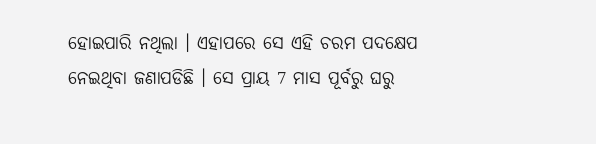ହୋଇପାରି ନଥିଲା । ଏହାପରେ ସେ ଏହି ଚରମ ପଦକ୍ଷେପ ନେଇଥିବା ଜଣାପଡିଛି । ସେ ପ୍ରାୟ 7 ମାସ ପୂର୍ବରୁ ଘରୁ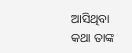ଆସିଥିବା କଥା ତାଙ୍କ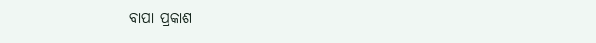ବାପା ପ୍ରକାଶ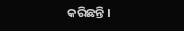କରିଛନ୍ତି ।